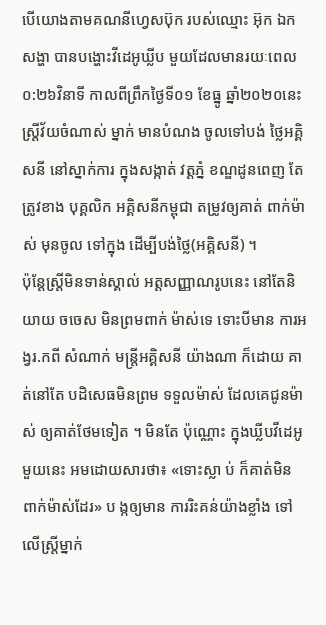បើយោងតាមគណនីហ្វេសប៊ុក របស់ឈ្មោះ អ៊ុក ឯក សង្ហា បានបង្ហោះវីដេអូឃ្លីប មួយដែលមានរយៈពេល ០:២៦វិនាទី កាលពីព្រឹកថ្ងៃទី០១ ខែធ្នូ ឆ្នាំ២០២០នេះ ស្រ្តីវ័យចំណាស់ ម្នាក់ មានបំណង ចូលទៅបង់ ថ្លៃអគ្គិសនី នៅស្នាក់ការ ក្នុងសង្កាត់ វត្តភ្នំ ខណ្ឌដូនពេញ តែត្រូវខាង បុគ្គលិក អគ្គិសនីកម្ពុជា តម្រូវឲ្យគាត់ ពាក់ម៉ាស់ មុនចូល ទៅក្នុង ដើម្បីបង់ថ្លៃ(អគ្គិសនី) ។
ប៉ុន្តែស្ត្រីមិនទាន់ស្គាល់ អត្តសញ្ញាណរូបនេះ នៅតែនិយាយ ចចេស មិនព្រមពាក់ ម៉ាស់ទេ ទោះបីមាន ការអង្វរ.កពី សំណាក់ មន្រ្តីអគ្គិសនី យ៉ាងណា ក៏ដោយ គាត់នៅតែ បដិសេធមិនព្រម ទទួលម៉ាស់ ដែលគេជូនម៉ាស់ ឲ្យគាត់ថែមទៀត ។ មិនតែ ប៉ុណ្ណោះ ក្នុងឃ្លីបវីដេអូមួយនេះ អមដោយសារថា៖ «ទោះស្លា ប់ ក៏គាត់មិន ពាក់ម៉ាស់ដែរ» ប ង្កឲ្យមាន ការរិះគន់យ៉ាងខ្លាំង ទៅលើស្ត្រីម្នាក់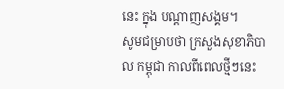នេះ ក្នុង បណ្ដាញសង្គម។
សូមជម្រាបថា ក្រសួងសុខាភិបាល កម្ពុជា កាលពីពេលថ្មីៗនេះ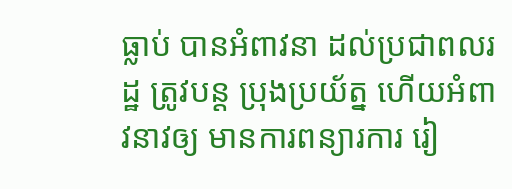ធ្លាប់ បានអំពាវនា ដល់ប្រជាពលរដ្ឋ ត្រូវបន្ត ប្រុងប្រយ័ត្ន ហើយអំពាវនាវឲ្យ មានការពន្យារការ រៀ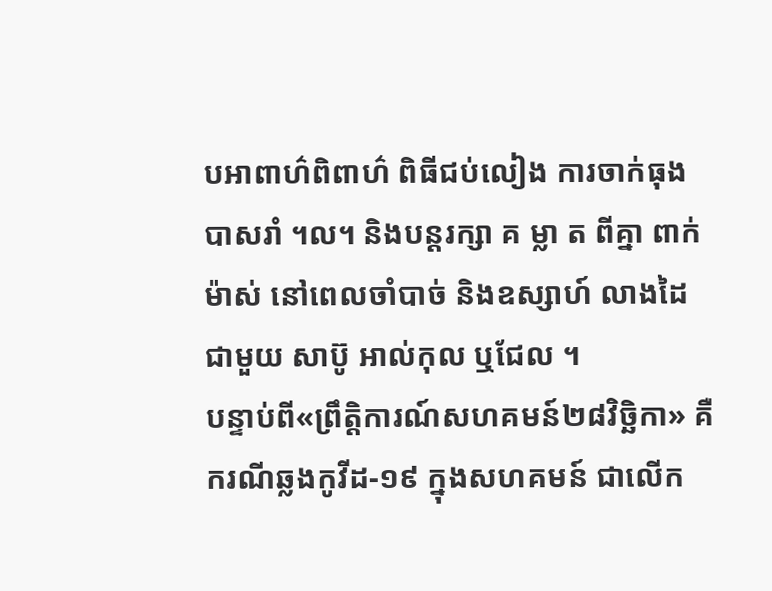បអាពាហ៌ពិពាហ៌ ពិធីជប់លៀង ការចាក់ធុងបាសរាំ ។ល។ និងបន្តរក្សា គ ម្លា ត ពីគ្នា ពាក់ម៉ាស់ នៅពេលចាំបាច់ និងឧស្សាហ៍ លាងដៃ ជាមួយ សាប៊ូ អាល់កុល ឬជែល ។
បន្ទាប់ពី«ព្រឹត្តិការណ៍សហគមន៍២៨វិច្ឆិកា» គឺករណីឆ្លងកូវីដ-១៩ ក្នុងសហគមន៍ ជាលើក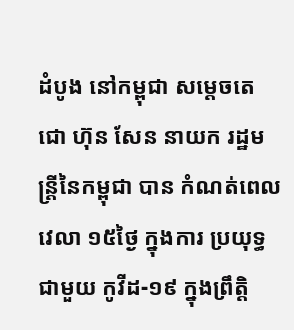ដំបូង នៅកម្ពុជា សម្តេចតេ ជោ ហ៊ុន សែន នាយក រដ្ឋមន្ត្រីនៃកម្ពុជា បាន កំណត់ពេលវេលា ១៥ថ្ងៃ ក្នុងការ ប្រយុទ្ធជាមួយ កូវីដ-១៩ ក្នុងព្រឹត្តិ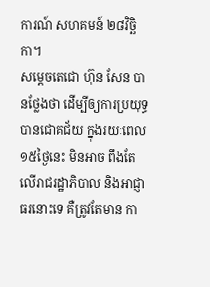ការណ៍ សហគមន៍ ២៨វិច្ឆិកា។
សម្តេចតេជោ ហ៊ុន សែន បានថ្លែងថា ដើម្បីឲ្យការប្រយុទ្ធ បានជោគជ័យ ក្នុងរយៈពេល ១៥ថ្ងៃនេះ មិនអាច ពឹងតែ លើរាជរដ្ឋាភិបាល និងអាជ្ញាធរនោះទេ គឺត្រូវតែមាន កា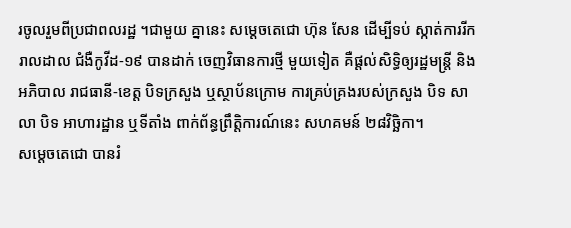រចូលរួមពីប្រជាពលរដ្ឋ ។ជាមួយ គ្នានេះ សម្តេចតេជោ ហ៊ុន សែន ដើម្បីទប់ ស្កាត់ការរីករាលដាល ជំងឺកូវីដ-១៩ បានដាក់ ចេញវិធានការថ្មី មួយទៀត គឺផ្តល់សិទ្ធិឲ្យរដ្ឋមន្ត្រី និងអភិបាល រាជធានី-ខេត្ត បិទក្រសួង ឬស្ថាប័នក្រោម ការគ្រប់គ្រងរបស់ក្រសួង បិទ សាលា បិទ អាហារដ្ឋាន ឬទីតាំង ពាក់ព័ន្ធព្រឹត្តិការណ៍នេះ សហគមន៍ ២៨វិច្ឆិកា។
សម្តេចតេជោ បានរំ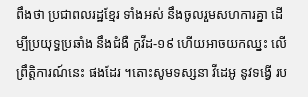ពឹងថា ប្រជាពលរដ្ឋខ្មែរ ទាំងអស់ នឹងចូលរួមសហការគ្នា ដើម្បីប្រយុទ្ធប្រឆាំង នឹងជំងឺ កូវីដ-១៩ ហើយអាចយកឈ្នះ លើព្រឹត្តិការណ៍នេះ ផងដែរ ។តោះសូមទស្សនា វីដេអូ នូវទង្វើ រប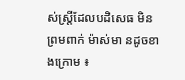ស់ស្ត្រីដែលបដិសេធ មិនព្រមពាក់ ម៉ាស់មា នដូចខាងក្រោម ៖